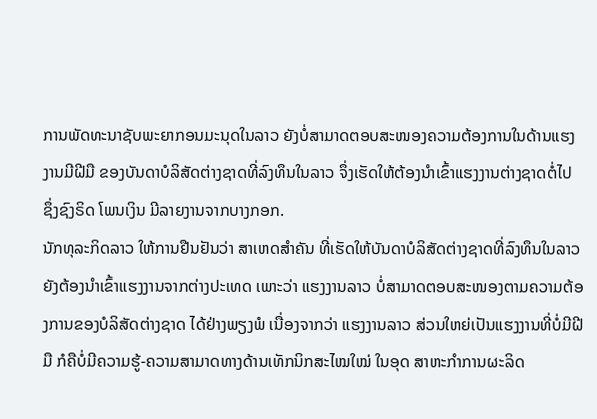ການພັດທະນາຊັບພະຍາກອນມະນຸດໃນລາວ ຍັງບໍ່ສາມາດຕອບສະໜອງຄວາມຕ້ອງການໃນດ້ານແຮງງານມີຝີມື ຂອງບັນດາບໍລິສັດຕ່າງຊາດທີ່ລົງທຶນໃນລາວ ຈຶ່ງເຮັດໃຫ້ຕ້ອງນຳເຂົ້າແຮງງານຕ່າງຊາດຕໍ່ໄປ ຊຶ່ງຊົງຣິດ ໂພນເງິນ ມີລາຍງານຈາກບາງກອກ.
ນັກທຸລະກິດລາວ ໃຫ້ການຢືນຢັນວ່າ ສາເຫດສຳຄັນ ທີ່ເຮັດໃຫ້ບັນດາບໍລິສັດຕ່າງຊາດທີ່ລົງທຶນໃນລາວ ຍັງຕ້ອງນຳເຂົ້າແຮງງານຈາກຕ່າງປະເທດ ເພາະວ່າ ແຮງງານລາວ ບໍ່ສາມາດຕອບສະໜອງຕາມຄວາມຕ້ອງການຂອງບໍລິສັດຕ່າງຊາດ ໄດ້ຢ່າງພຽງພໍ ເນື່ອງຈາກວ່າ ແຮງງານລາວ ສ່ວນໃຫຍ່ເປັນແຮງງານທີ່ບໍ່ມີຝີມື ກໍຄືບໍ່ມີຄວາມຮູ້-ຄວາມສາມາດທາງດ້ານເທັກນິກສະໄໝໃໝ່ ໃນອຸດ ສາຫະກຳການຜະລິດ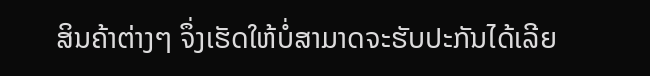ສິນຄ້າຕ່າງໆ ຈຶ່ງເຮັດໃຫ້ບໍ່ສາມາດຈະຮັບປະກັນໄດ້ເລີຍ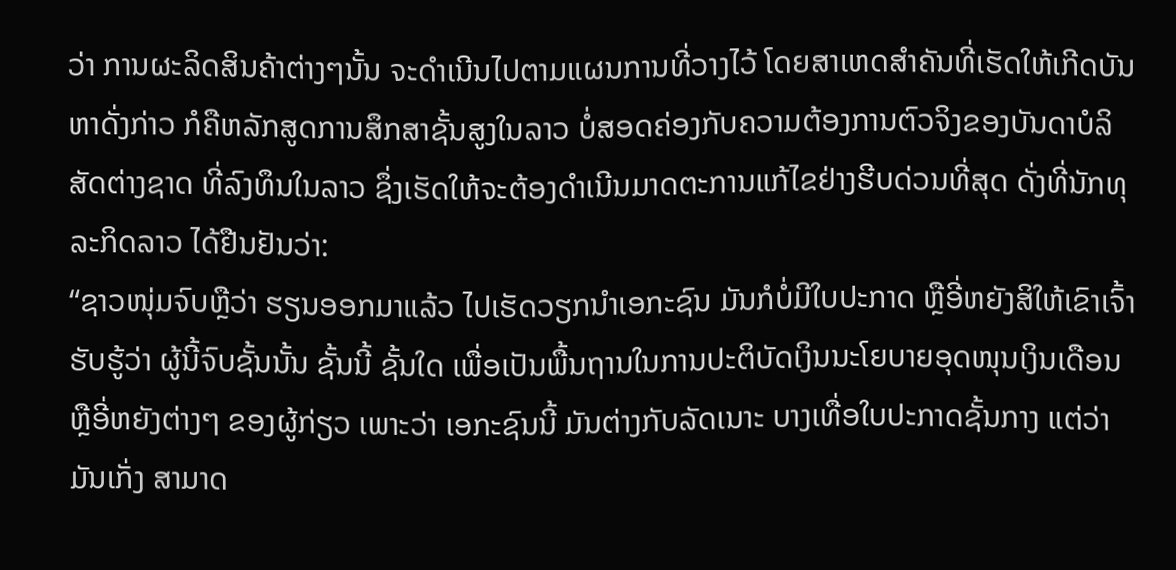ວ່າ ການຜະລິດສິນຄ້າຕ່າງໆນັ້ນ ຈະດຳເນີນໄປຕາມແຜນການທີ່ວາງໄວ້ ໂດຍສາເຫດສຳຄັນທີ່ເຮັດໃຫ້ເກີດບັນຫາດັ່ງກ່າວ ກໍຄືຫລັກສູດການສຶກສາຊັ້ນສູງໃນລາວ ບໍ່ສອດຄ່ອງກັບຄວາມຕ້ອງການຕົວຈິງຂອງບັນດາບໍລິສັດຕ່າງຊາດ ທີ່ລົງທຶນໃນລາວ ຊຶ່ງເຮັດໃຫ້ຈະຕ້ອງດຳເນີນມາດຕະການແກ້ໄຂຢ່າງຮີບດ່ວນທີ່ສຸດ ດັ່ງທີ່ນັກທຸລະກິດລາວ ໄດ້ຢືນຢັນວ່າ:
“ຊາວໜຸ່ມຈົບຫຼືວ່າ ຮຽນອອກມາແລ້ວ ໄປເຮັດວຽກນຳເອກະຊົນ ມັນກໍບໍ່ມີໃບປະກາດ ຫຼືອີ່ຫຍັງສິໃຫ້ເຂົາເຈົ້າຮັບຮູ້ວ່າ ຜູ້ນີ້ຈົບຊັ້ນນັ້ນ ຊັ້ນນີ້ ຊັ້ນໃດ ເພື່ອເປັນພື້ນຖານໃນການປະຕິບັດເງິນນະໂຍບາຍອຸດໜຸນເງິນເດືອນ ຫຼືອີ່ຫຍັງຕ່າງໆ ຂອງຜູ້ກ່ຽວ ເພາະວ່າ ເອກະຊົນນີ້ ມັນຕ່າງກັບລັດເນາະ ບາງເທື່ອໃບປະກາດຊັ້ນກາງ ແຕ່ວ່າ ມັນເກັ່ງ ສາມາດ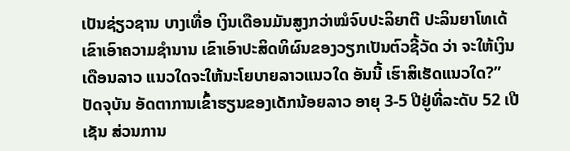ເປັນຊ່ຽວຊານ ບາງເທື່ອ ເງິນເດືອນມັນສູງກວ່າໝໍຈົບປະລິຍາຕີ ປະລິນຍາໂທເດ້ ເຂົາເອົາຄວາມຊຳນານ ເຂົາເອົາປະສິດທິຜົນຂອງວຽກເປັນຕົວຊີ້ວັດ ວ່າ ຈະໃຫ້ເງິນເດືອນລາວ ແນວໃດຈະໃຫ້ນະໂຍບາຍລາວແນວໃດ ອັນນີ້ ເຮົາສິເຮັດແນວໃດ?”
ປັດຈຸບັນ ອັດຕາການເຂົ້າຮຽນຂອງເດັກນ້ອຍລາວ ອາຍຸ 3-5 ປີຢູ່ທີ່ລະດັບ 52 ເປີເຊັນ ສ່ວນການ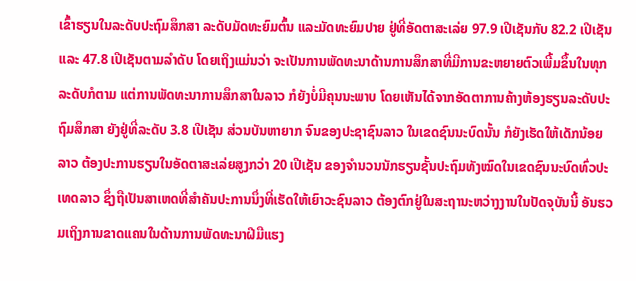ເຂົ້າຮຽນໃນລະດັບປະຖົມສຶກສາ ລະດັບມັດທະຍົມຕົ້ນ ແລະມັດທະຍົມປາຍ ຢູ່ທີ່ອັດຕາສະເລ່ຍ 97.9 ເປີເຊັນກັບ 82.2 ເປີເຊັນ ແລະ 47.8 ເປີເຊັນຕາມລຳດັບ ໂດຍເຖິງແມ່ນວ່າ ຈະເປັນການພັດທະນາດ້ານການສຶກສາທີ່ມີການຂະຫຍາຍຕົວເພີ້ມຂຶ້ນໃນທຸກລະດັບກໍຕາມ ແຕ່ການພັດທະນາການສຶກສາໃນລາວ ກໍຍັງບໍ່ມີຄຸນນະພາບ ໂດຍເຫັນໄດ້ຈາກອັດຕາການຄ້າງຫ້ອງຮຽນລະດັບປະຖົມສຶກສາ ຍັງຢູ່ທີ່ລະດັບ 3.8 ເປີເຊັນ ສ່ວນບັນຫາຍາກ ຈົນຂອງປະຊາຊົນລາວ ໃນເຂດຊົນນະບົດນັ້ນ ກໍຍັງເຮັດໃຫ້ເດັກນ້ອຍລາວ ຕ້ອງປະການຮຽນໃນອັດຕາສະເລ່ຍສູງກວ່າ 20 ເປີເຊັນ ຂອງຈຳນວນນັກຮຽນຊັ້ນປະຖົມທັງໝົດໃນເຂດຊົນນະບົດທົ່ວປະເທດລາວ ຊຶ່ງຖືເປັນສາເຫດທີ່ສຳຄັນປະການນຶ່ງທີ່ເຮັດໃຫ້ເຍົາວະຊົນລາວ ຕ້ອງຕົກຢູ່ໃນສະຖານະຫວ່າງງານໃນປັດຈຸບັນນີ້ ອັນຮວມເຖິງການຂາດແຄນໃນດ້ານການພັດທະນາຝີມືແຮງ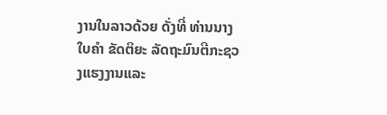ງານໃນລາວດ້ວຍ ດັ່ງທີ່ ທ່ານນາງໃບຄຳ ຂັດຕິຍະ ລັດຖະມົນຕີກະຊວງແຮງງານແລະ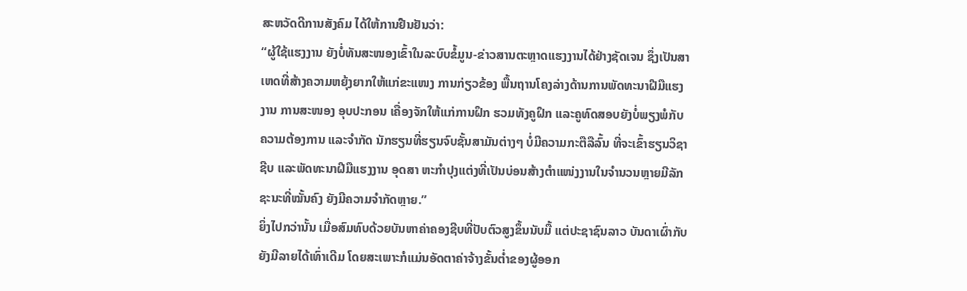ສະຫວັດດີການສັງຄົມ ໄດ້ໃຫ້ການຢືນຢັນວ່າ:
“ຜູ້ໃຊ້ແຮງງານ ຍັງບໍ່ທັນສະໜອງເຂົ້າໃນລະບົບຂໍ້ມູນ-ຂ່າວສານຕະຫຼາດແຮງງານໄດ້ຢ່າງຊັດເຈນ ຊຶ່ງເປັນສາເຫດທີ່ສ້າງຄວາມຫຍຸ້ງຍາກໃຫ້ແກ່ຂະແໜງ ການກ່ຽວຂ້ອງ ພື້ນຖານໂຄງລ່າງດ້ານການພັດທະນາຝີມືແຮງງານ ການສະໜອງ ອຸບປະກອນ ເຄື່ອງຈັກໃຫ້ແກ່ການຝຶກ ຮວມທັງຄູຝຶກ ແລະຄູທົດສອບຍັງບໍ່ພຽງພໍກັບຄວາມຕ້ອງການ ແລະຈຳກັດ ນັກຮຽນທີ່ຮຽນຈົບຊັ້ນສາມັນຕ່າງໆ ບໍ່ມີຄວາມກະຕືລືລົ້ນ ທີ່ຈະເຂົ້າຮຽນວິຊາຊີບ ແລະພັດທະນາຝີມືແຮງງານ ອຸດສາ ຫະກຳປຸງແຕ່ງທີ່ເປັນບ່ອນສ້າງຕຳແໜ່ງງານໃນຈຳນວນຫຼາຍມີລັກຊະນະທີ່ໝັ້ນຄົງ ຍັງມີຄວາມຈຳກັດຫຼາຍ.”
ຍິ່ງໄປກວ່ານັ້ນ ເມື່ອສົມທົບດ້ວຍບັນຫາຄ່າຄອງຊີບທີ່ປັບຕົວສູງຂຶ້ນນັບມື້ ແຕ່ປະຊາຊົນລາວ ບັນດາເຜົ່າກັບຍັງມີລາຍໄດ້ເທົ່າເດີມ ໂດຍສະເພາະກໍແມ່ນອັດຕາຄ່າຈ້າງຂັ້ນຕ່ຳຂອງຜູ້ອອກ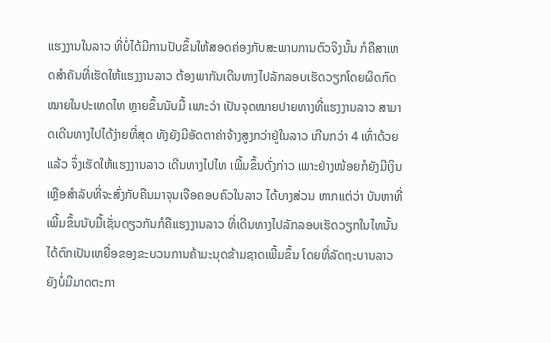ແຮງງານໃນລາວ ທີ່ບໍ່ໄດ້ມີການປັບຂຶ້ນໃຫ້ສອດຄ່ອງກັບສະພາບການຕົວຈິງນັ້ນ ກໍຄືສາເຫດສຳຄັນທີ່ເຮັດໃຫ້ແຮງງານລາວ ຕ້ອງພາກັນເດີນທາງໄປລັກລອບເຮັດວຽກໂດຍຜິດກົດໝາຍໃນປະເທດໄທ ຫຼາຍຂຶ້ນນັບມື້ ເພາະວ່າ ເປັນຈຸດໝາຍປາຍທາງທີ່ແຮງງານລາວ ສາມາດເດີນທາງໄປໄດ້ງ່າຍທີ່ສຸດ ທັງຍັງມີອັດຕາຄ່າຈ້າງສູງກວ່າຢູ່ໃນລາວ ເກີນກວ່າ 4 ເທົ່າດ້ວຍແລ້ວ ຈຶ່ງເຮັດໃຫ້ແຮງງານລາວ ເດີນທາງໄປໄທ ເພີ້ມຂຶ້ນດັ່ງກ່າວ ເພາະຢ່າງໜ້ອຍກໍຍັງມີເງິນເຫຼືອສຳລັບທີ່ຈະສົ່ງກັບຄືນມາຈຸນເຈືອຄອບຄົວໃນລາວ ໄດ້ບາງສ່ວນ ຫາກແຕ່ວ່າ ບັນຫາທີ່ເພີ້ມຂຶ້ນນັບມື້ເຊັ່ນດຽວກັນກໍຄືແຮງງານລາວ ທີ່ເດີນທາງໄປລັກລອບເຮັດວຽກໃນໄທນັ້ນ ໄດ້ຕົກເປັນເຫຍື່ອຂອງຂະບວນການຄ້າມະນຸດຂ້າມຊາດເພີ້ມຂຶ້ນ ໂດຍທີ່ລັດຖະບານລາວ ຍັງບໍ່ມີມາດຕະກາ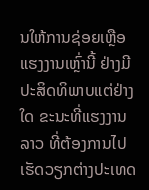ນໃຫ້ການຊ່ອຍເຫຼືອແຮງງານເຫຼົ່ານີ້ ຢ່າງມີປະສິດທິພາບແຕ່ຢ່າງໃດ ຂະນະທີ່ແຮງງານລາວ ທີ່ຕ້ອງການໄປເຮັດວຽກຕ່າງປະເທດ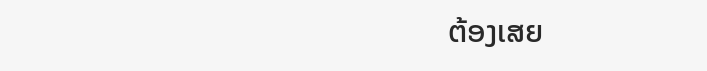ຕ້ອງເສຍ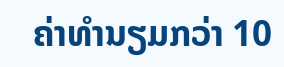ຄ່າທຳນຽມກວ່າ 10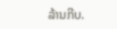ລ້ານກີບ.